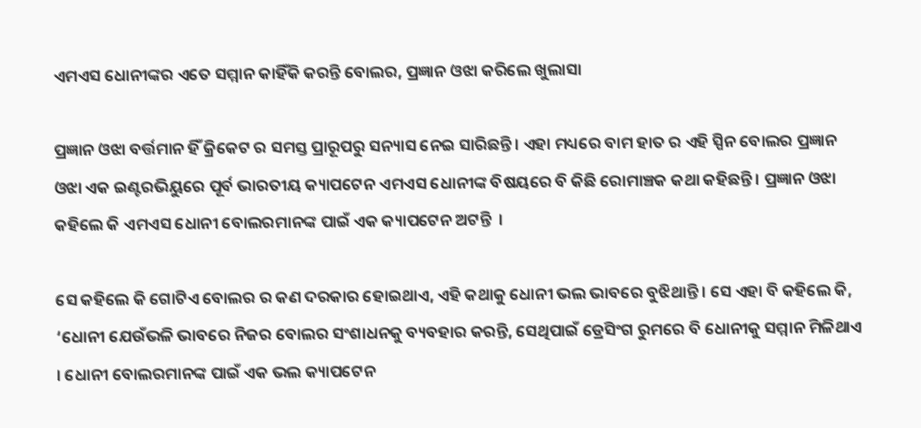ଏମଏସ ଧୋନୀଙ୍କର ଏତେ ସମ୍ମାନ କାହିଁକି କରନ୍ତି ବୋଲର, ପ୍ରଜ୍ଞାନ ଓଝା କରିଲେ ଖୁଲାସା

ପ୍ରଜ୍ଞାନ ଓଝା ବର୍ତ୍ତମାନ ହିଁ କ୍ରିକେଟ ର ସମସ୍ତ ପ୍ରାରୂପରୁ ସନ୍ୟାସ ନେଇ ସାରିଛନ୍ତି । ଏହା ମଧ୍ୟରେ ବାମ ହାତ ର ଏହି ସ୍ପିନ ବୋଲର ପ୍ରଜ୍ଞାନ ଓଝା ଏକ ଇଣ୍ଟରଭିୟୁରେ ପୂର୍ବ ଭାରତୀୟ କ୍ୟାପଟେନ ଏମଏସ ଧୋନୀଙ୍କ ବିଷୟରେ ବି କିଛି ରୋମାଞ୍ଚକ କଥା କହିଛନ୍ତି । ପ୍ରଜ୍ଞାନ ଓଝା କହିଲେ କି ଏମଏସ ଧୋନୀ ବୋଲରମାନଙ୍କ ପାଇଁ ଏକ କ୍ୟାପଟେନ ଅଟନ୍ତି  ।

ସେ କହିଲେ କି ଗୋଟିଏ ବୋଲର ର କଣ ଦରକାର ହୋଇଥାଏ, ଏହି କଥାକୁ ଧୋନୀ ଭଲ ଭାବରେ ବୁଝିଥାନ୍ତି । ସେ ଏହା ବି କହିଲେ କି, ‘ଧୋନୀ ଯେଉଁଭଳି ଭାବରେ ନିଜର ବୋଲର ସଂଶାଧନକୁ ବ୍ୟବହାର କରନ୍ତି, ସେଥିପାଇଁ ଡ୍ରେସିଂଗ ରୁମରେ ବି ଧୋନୀକୁ ସମ୍ମାନ ମିଳିଥାଏ । ଧୋନୀ ବୋଲରମାନଙ୍କ ପାଇଁ ଏକ ଭଲ କ୍ୟାପଟେନ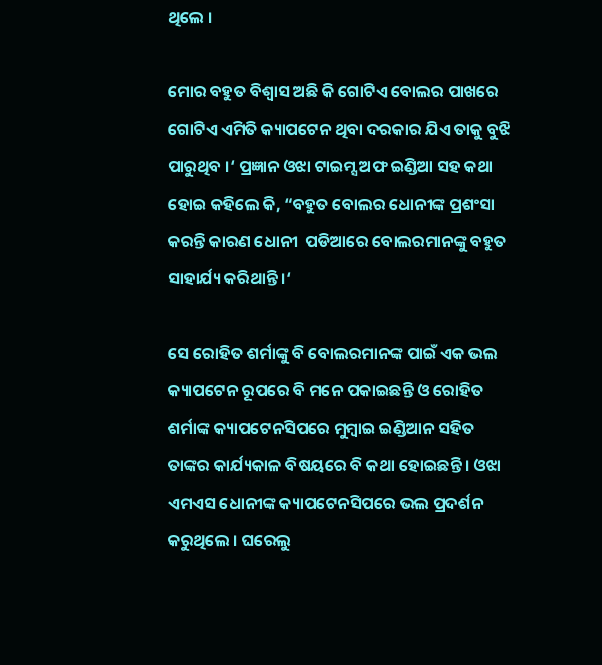ଥିଲେ ।

ମୋର ବହୁତ ବିଶ୍ଵାସ ଅଛି କି ଗୋଟିଏ ବୋଲର ପାଖରେ ଗୋଟିଏ ଏମିତି କ୍ୟାପଟେନ ଥିବା ଦରକାର ଯିଏ ତାକୁ ବୁଝି ପାରୁଥିବ ।‘ ପ୍ରଜ୍ଞାନ ଓଝା ଟାଇମ୍ସ ଅଫ ଇଣ୍ଡିଆ ସହ କଥା ହୋଇ କହିଲେ କି, “ବହୁତ ବୋଲର ଧୋନୀଙ୍କ ପ୍ରଶଂସା କରନ୍ତି କାରଣ ଧୋନୀ  ପଡିଆରେ ବୋଲରମାନଙ୍କୁ ବହୁତ ସାହାର୍ଯ୍ୟ କରିଥାନ୍ତି ।‘

ସେ ରୋହିତ ଶର୍ମାଙ୍କୁ ବି ବୋଲରମାନଙ୍କ ପାଇଁ ଏକ ଭଲ କ୍ୟାପଟେନ ରୂପରେ ବି ମନେ ପକାଇଛନ୍ତି ଓ ରୋହିତ ଶର୍ମାଙ୍କ କ୍ୟାପଟେନସିପରେ ମୁମ୍ବାଇ ଇଣ୍ଡିଆନ ସହିତ ତାଙ୍କର କାର୍ଯ୍ୟକାଳ ବିଷୟରେ ବି କଥା ହୋଇଛନ୍ତି । ଓଝା ଏମଏସ ଧୋନୀଙ୍କ କ୍ୟାପଟେନସିପରେ ଭଲ ପ୍ରଦର୍ଶନ କରୁଥିଲେ । ଘରେଲୁ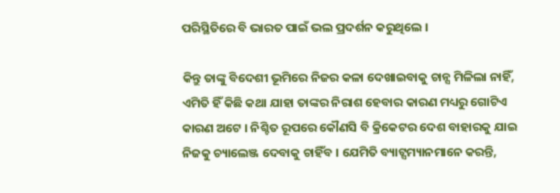ପରିସ୍ଥିତିରେ ବି ଭାରତ ପାଇଁ ଭଲ ପ୍ରଦର୍ଶନ କରୁଥିଲେ ।

କିନ୍ତୁ ତାଙ୍କୁ ବିଦେଶୀ ଭୂମିରେ ନିଜର କଳା ଦେଖାଇବାକୁ ଚାନ୍ସ ମିଳିଲା ନାହିଁ, ଏମିତି ହିଁ କିଛି କଥା ଯାହା ତାଙ୍କର ନିରାଶ ହେବାର କାରଣ ମଧ୍ୟରୁ ଗୋଟିଏ କାରଣ ଅଟେ । ନିଶ୍ଚିତ ରୂପରେ କୌଣସି ବି କ୍ରିକେଟର ଦେଶ ବାହାରକୁ ଯାଇ ନିଜକୁ ଚ୍ୟାଲେଞ୍ଜ ଦେବାକୁ ଚାହିଁବ । ଯେମିତି ବ୍ୟାଟ୍ସମ୍ୟାନମାନେ କରନ୍ତି,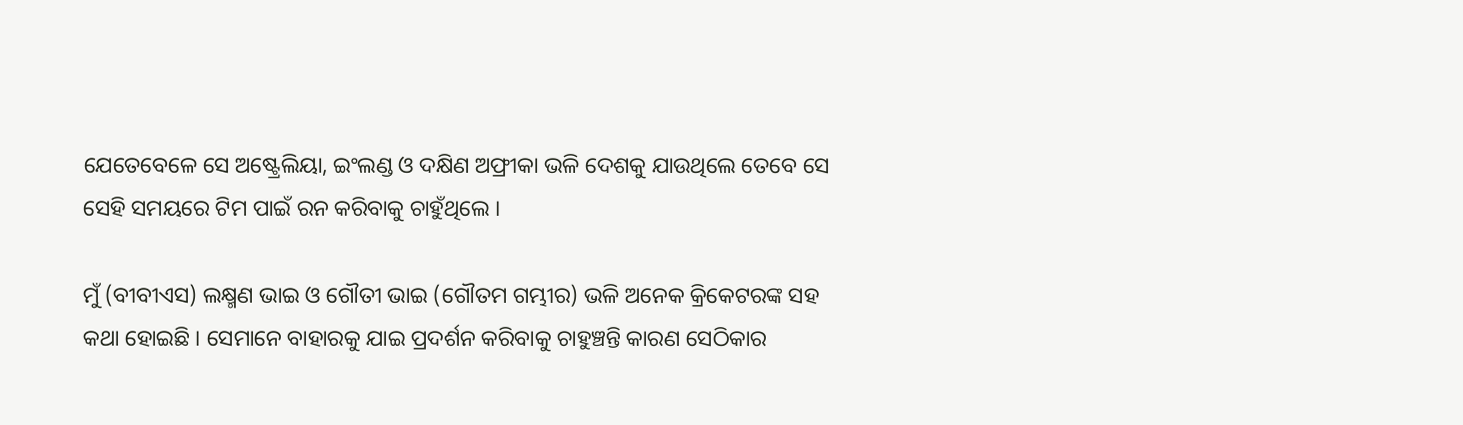ଯେତେବେଳେ ସେ ଅଷ୍ଟ୍ରେଲିୟା, ଇଂଲଣ୍ଡ ଓ ଦକ୍ଷିଣ ଅଫ୍ରୀକା ଭଳି ଦେଶକୁ ଯାଉଥିଲେ ତେବେ ସେ ସେହି ସମୟରେ ଟିମ ପାଇଁ ରନ କରିବାକୁ ଚାହୁଁଥିଲେ ।

ମୁଁ (ବୀବୀଏସ) ଲକ୍ଷ୍ମଣ ଭାଇ ଓ ଗୌତୀ ଭାଇ (ଗୌତମ ଗମ୍ଭୀର) ଭଳି ଅନେକ କ୍ରିକେଟରଙ୍କ ସହ କଥା ହୋଇଛି । ସେମାନେ ବାହାରକୁ ଯାଇ ପ୍ରଦର୍ଶନ କରିବାକୁ ଚାହୁଞ୍ଚନ୍ତି କାରଣ ସେଠିକାର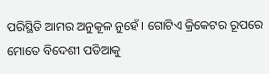ପରିସ୍ଥିତି ଆମର ଅନୁକୂଳ ନୁହେଁ । ଗୋଟିଏ କ୍ରିକେଟର ରୂପରେ ମୋତେ ବିଦେଶୀ ପଡିଆକୁ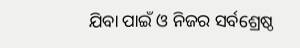ଯିବା ପାଇଁ ଓ ନିଜର ସର୍ବଶ୍ରେଷ୍ଠ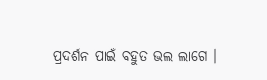ପ୍ରଦର୍ଶନ ପାଇଁ ବହୁତ ଭଲ ଲାଗେ ।